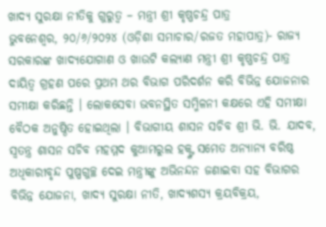ଖାଦ୍ୟ ସୁରକ୍ଷା ନୀତିକୁ ଗୁରୁତ୍ୱ – ମନ୍ତ୍ରୀ ଶ୍ରୀ କୃଷ୍ଣଚନ୍ଦ୍ର ପାତ୍ର
ଭୁବନେଶ୍ୱର, ୨୦/୬/୨୦୨୪ (ଓଡ଼ିଶା ସମାଚାର/ରଜତ ମହାପାତ୍ର)- ରାଜ୍ୟ ସରକାରଙ୍କ ଖାଦ୍ୟଯୋଗାଣ ଓ ଖାଉଟି କଲ୍ୟାଣ ମନ୍ତ୍ରୀ ଶ୍ରୀ କୃଷ୍ଣଚନ୍ଦ୍ର ପାତ୍ର ଦାୟିତ୍ୱ ଗ୍ରହଣ ପରେ ପ୍ରଥମ ଥର ବିଭାଗ ପରିଦର୍ଶନ କରି ବିଭିନ୍ନ ଯୋଜନାର ସମୀକ୍ଷା କରିଛନ୍ତି । ଲୋକସେବା ଭବନସ୍ଥିତ ସମ୍ମିଳନୀ କକ୍ଷରେ ଏହି ସମୀକ୍ଷା ବୈଠକ ଅନୁଷ୍ଠିତ ହୋଇଥିଲା । ବିଭାଗୀୟ ଶାସନ ସଚିବ ଶ୍ରୀ ଭି. ଭି. ଯାଦବ, ସ୍ୱତନ୍ତ୍ର ଶାସନ ସଚିବ ମହମ୍ମଦ କୁଆମରୁଲ ହକ୍ଙ୍କ ସମେତ ଅନ୍ୟାନ୍ୟ ବରିଷ୍ଠ ଅଧିକାରୀବୃନ୍ଦ ପୁଷ୍ପଗୁଚ୍ଛ ଦେଇ ମନ୍ତ୍ରୀଙ୍କୁ ଅଭିନନ୍ଦନ ଜଣାଇବା ସହ ବିଭାଗର ବିଭିନ୍ନ ଯୋଜନା, ଖାଦ୍ୟ ସୁରକ୍ଷା ନୀତି, ଖାଦ୍ୟଶସ୍ୟ କ୍ରୟବିକ୍ରୟ,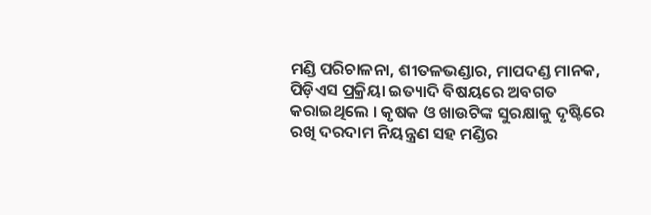ମଣ୍ଡି ପରିଚାଳନା, ଶୀତଳଭଣ୍ଡାର, ମାପଦଣ୍ଡ ମାନକ, ପିଡ଼ିଏସ ପ୍ରକ୍ରିୟା ଇତ୍ୟାଦି ବିଷୟରେ ଅବଗତ କରାଇଥିଲେ । କୃଷକ ଓ ଖାଉଟିଙ୍କ ସୁରକ୍ଷାକୁ ଦୃଷ୍ଟିରେ ରଖି ଦରଦାମ ନିୟନ୍ତ୍ରଣ ସହ ମଣ୍ଡିର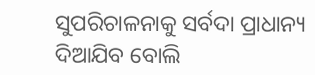ସୁପରିଚାଳନାକୁ ସର୍ବଦା ପ୍ରାଧାନ୍ୟ ଦିଆଯିବ ବୋଲି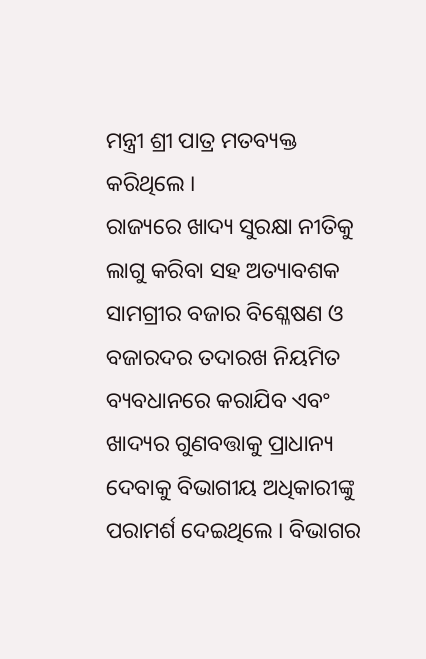ମନ୍ତ୍ରୀ ଶ୍ରୀ ପାତ୍ର ମତବ୍ୟକ୍ତ କରିଥିଲେ ।
ରାଜ୍ୟରେ ଖାଦ୍ୟ ସୁରକ୍ଷା ନୀତିକୁ ଲାଗୁ କରିବା ସହ ଅତ୍ୟାବଶକ ସାମଗ୍ରୀର ବଜାର ବିଶ୍ଳେଷଣ ଓ ବଜାରଦର ତଦାରଖ ନିୟମିତ ବ୍ୟବଧାନରେ କରାଯିବ ଏବଂ ଖାଦ୍ୟର ଗୁଣବତ୍ତାକୁ ପ୍ରାଧାନ୍ୟ ଦେବାକୁ ବିଭାଗୀୟ ଅଧିକାରୀଙ୍କୁ ପରାମର୍ଶ ଦେଇଥିଲେ । ବିଭାଗର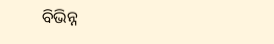ବିଭିନ୍ନ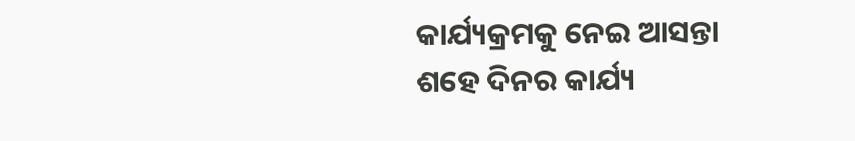କାର୍ଯ୍ୟକ୍ରମକୁ ନେଇ ଆସନ୍ତା ଶହେ ଦିନର କାର୍ଯ୍ୟ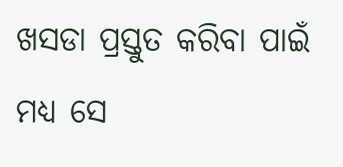ଖସଡା ପ୍ରସ୍ତୁତ କରିବା ପାଇଁ ମଧ୍ୟ ସେ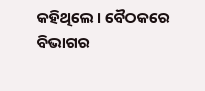କହିଥିଲେ । ବୈଠକରେ ବିଭାଗର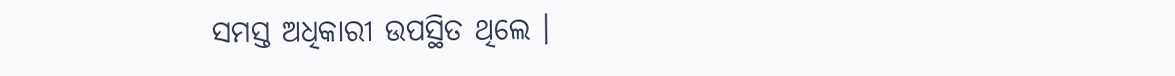ସମସ୍ତ ଅଧିକାରୀ ଉପସ୍ଥିତ ଥିଲେ ।